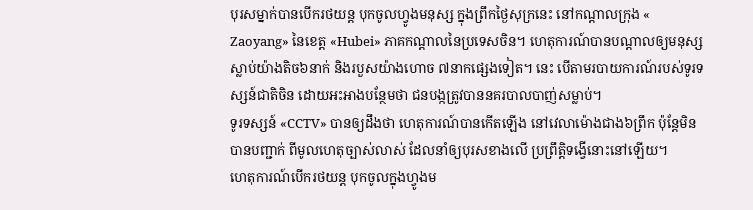បុរសម្នាក់បានបើករថយន្ដ បុកចូលហ្វូងមនុស្ស ក្នុងព្រឹកថ្ងៃសុក្រនេះ នៅកណ្ដាលក្រុង « Zaoyang» នៃខេត្ត «Hubei» ភាគកណ្ដាលនៃប្រទេសចិន។ ហេតុការណ៍បានបណ្ដាលឲ្យមនុស្ស ស្លាប់យ៉ាងតិច៦នាក់ និងរបួសយ៉ាងហោច ៧នាកផ្សេងទៀត។ នេះ បើតាមរបាយការណ៍របស់ទូរទស្សន៍ជាតិចិន ដោយអះអាងបន្ថែមថា ជនបង្កត្រូវបាននគរបាលបាញ់សម្លាប់។
ទូរទស្សន៍ «CCTV» បានឲ្យដឹងថា ហេតុការណ៍បានកើតឡើង នៅវេលាម៉ោងជាង៦ព្រឹក ប៉ុន្តែមិនបានបញ្ជាក់ ពីមូលហេតុច្បាស់លាស់ ដែលនាំឲ្យបុរសខាងលើ ប្រព្រឹត្តិទង្វើនោះនៅឡើយ។
ហេតុការណ៍បើករថយន្ដ បុកចូលក្នុងហ្វូងម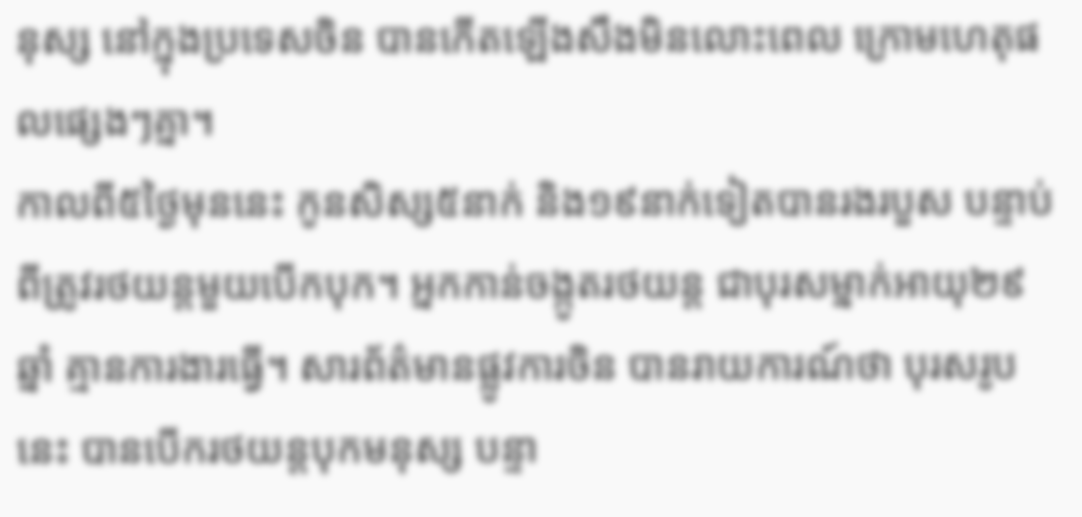នុស្ស នៅក្នុងប្រទេសចិន បានកើតឡើងសឹងមិនលោះពេល ក្រោមហេតុផលផ្សេងៗគ្នា។
កាលពី៥ថ្ងៃមុននេះ កូនសិស្ស៥នាក់ និង១៩នាក់ទៀតបានរងរបួស បន្ទាប់ពីត្រូវរថយន្ដមួយបើកបុក។ អ្នកកាន់ចង្កូតរថយន្ដ ជាបុរសម្នាក់អាយុ២៩ឆ្នាំ គ្មានការងារធ្វើ។ សារព័ត៌មានផ្លូវការចិន បានរាយការណ៍ថា បុរសរូបនេះ បានបើករថយន្ដបុកមនុស្ស បន្ទា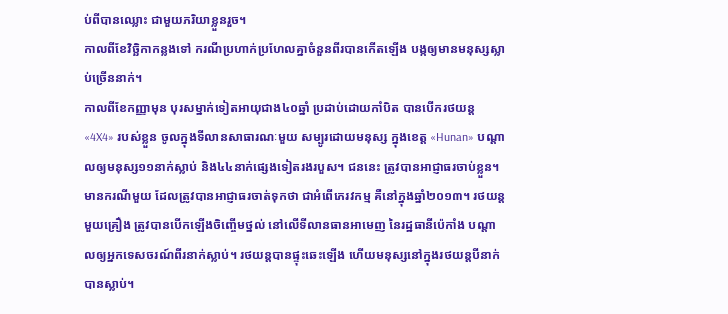ប់ពីបានឈ្លោះ ជាមួយភរិយាខ្លួនរួច។
កាលពីខែវិច្ឆិកាកន្លងទៅ ករណីប្រហាក់ប្រហែលគ្នាចំនួនពីរបានកើតឡើង បង្កឲ្យមានមនុស្សស្លាប់ច្រើននាក់។
កាលពីខែកញ្ញាមុន បុរសម្នាក់ទៀតអាយុជាង៤០ឆ្នាំ ប្រដាប់ដោយកាំបិត បានបើករថយន្ដ «4X4» របស់ខ្លួន ចូលក្នុងទីលានសាធារណៈមួយ សម្បូរដោយមនុស្ស ក្នុងខេត្ត «Hunan» បណ្ដាលឲ្យមនុស្ស១១នាក់ស្លាប់ និង៤៤នាក់ផ្សេងទៀតរងរបួស។ ជននេះ ត្រូវបានអាជ្ញាធរចាប់ខ្លួន។
មានករណីមួយ ដែលត្រូវបានអាជ្ញាធរចាត់ទុកថា ជាអំពើភេរវកម្ម គឺនៅក្នុងឆ្នាំ២០១៣។ រថយន្ដមួយគ្រឿង ត្រូវបានបើកឡើងចិញ្ចើមថ្នល់ នៅលើទីលានធានអាមេញ នៃរដ្ឋធានីប៉េកាំង បណ្ដាលឲ្យអ្នកទេសចរណ៍ពីរនាក់ស្លាប់។ រថយន្ដបានផ្ទុះឆេះឡើង ហើយមនុស្សនៅក្នុងរថយន្ដបីនាក់ បានស្លាប់។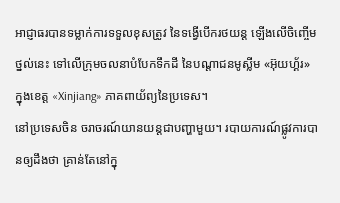អាជ្ញាធរបានទម្លាក់ការទទួលខុសត្រូវ នៃទង្វើបើករថយន្ដ ឡើងលើចិញ្ចើមថ្នល់នេះ ទៅលើក្រុមចលនាបំបែកទឹកដី នៃបណ្ដាជនមូស្លីម «អ៊ុយហ្គ័រ» ក្នុងខេត្ត «Xinjiang» ភាគពាយ័ព្យនៃប្រទេស។
នៅប្រទេសចិន ចរាចរណ៍យានយន្ដជាបញ្ហាមួយ។ របាយការណ៍ផ្លូវការបានឲ្យដឹងថា គ្រាន់តែនៅក្នុ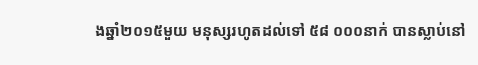ងឆ្នាំ២០១៥មួយ មនុស្សរហូតដល់ទៅ ៥៨ ០០០នាក់ បានស្លាប់នៅ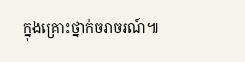ក្នុងគ្រោះថ្នាក់ចរាចរណ៍៕